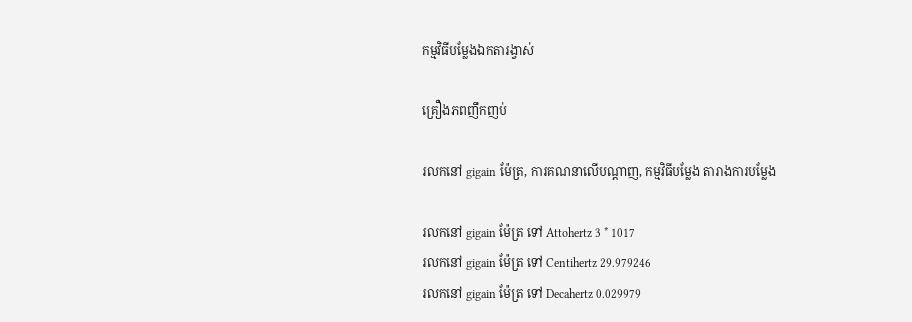កម្មវិធីបម្លែងឯកតារង្វាស់

គ្រឿងភពញឹកញប់

រលកនៅ gigain ម៉ែត្រ, ការគណនាលើបណ្តាញ, កម្មវិធីបម្លែង តារាងការបម្លែង

រលកនៅ gigain ម៉ែត្រ ទៅ Attohertz 3 * 1017
រលកនៅ gigain ម៉ែត្រ ទៅ Centihertz 29.979246
រលកនៅ gigain ម៉ែត្រ ទៅ Decahertz 0.029979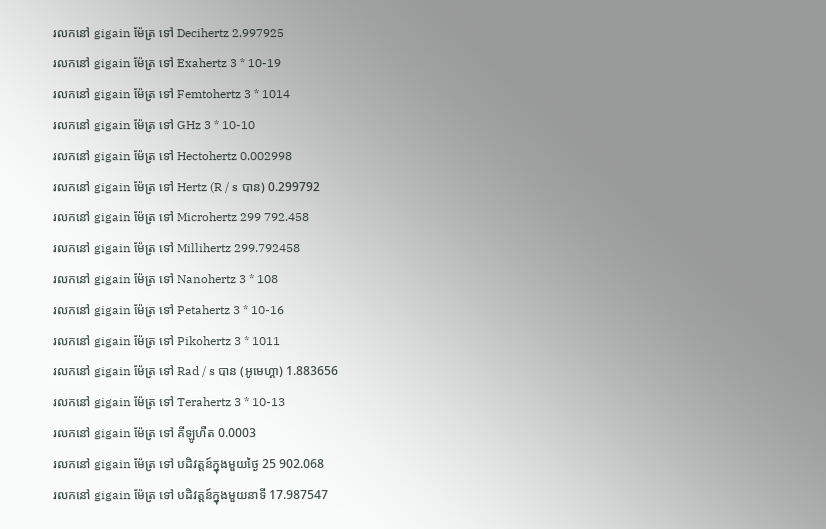រលកនៅ gigain ម៉ែត្រ ទៅ Decihertz 2.997925
រលកនៅ gigain ម៉ែត្រ ទៅ Exahertz 3 * 10-19
រលកនៅ gigain ម៉ែត្រ ទៅ Femtohertz 3 * 1014
រលកនៅ gigain ម៉ែត្រ ទៅ GHz 3 * 10-10
រលកនៅ gigain ម៉ែត្រ ទៅ Hectohertz 0.002998
រលកនៅ gigain ម៉ែត្រ ទៅ Hertz (R / s បាន) 0.299792
រលកនៅ gigain ម៉ែត្រ ទៅ Microhertz 299 792.458
រលកនៅ gigain ម៉ែត្រ ទៅ Millihertz 299.792458
រលកនៅ gigain ម៉ែត្រ ទៅ Nanohertz 3 * 108
រលកនៅ gigain ម៉ែត្រ ទៅ Petahertz 3 * 10-16
រលកនៅ gigain ម៉ែត្រ ទៅ Pikohertz 3 * 1011
រលកនៅ gigain ម៉ែត្រ ទៅ Rad / s បាន (អូមេហ្គា) 1.883656
រលកនៅ gigain ម៉ែត្រ ទៅ Terahertz 3 * 10-13
រលកនៅ gigain ម៉ែត្រ ទៅ គីឡូហឺត 0.0003
រលកនៅ gigain ម៉ែត្រ ទៅ បដិវត្តន៍ក្នុងមួយថ្ងៃ 25 902.068
រលកនៅ gigain ម៉ែត្រ ទៅ បដិវត្តន៍ក្នុងមួយនាទី 17.987547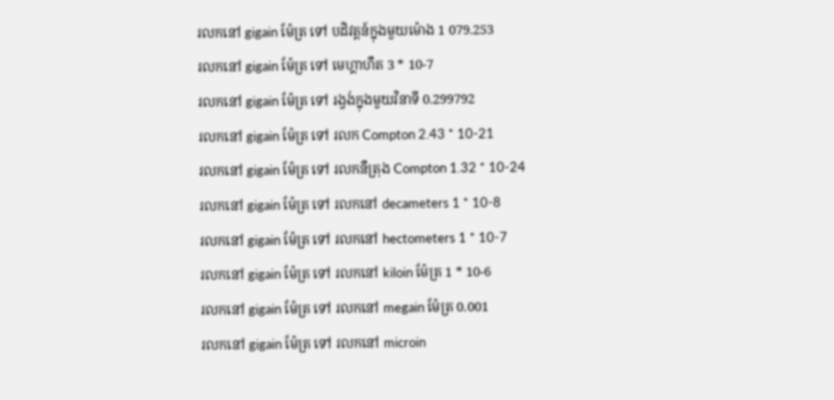រលកនៅ gigain ម៉ែត្រ ទៅ បដិវត្តន៍ក្នុងមួយម៉ោង 1 079.253
រលកនៅ gigain ម៉ែត្រ ទៅ មេហ្គាហឺត 3 * 10-7
រលកនៅ gigain ម៉ែត្រ ទៅ រង្វង់ក្នុងមួយវិនាទី 0.299792
រលកនៅ gigain ម៉ែត្រ ទៅ រលក Compton 2.43 * 10-21
រលកនៅ gigain ម៉ែត្រ ទៅ រលកនឺត្រុង Compton 1.32 * 10-24
រលកនៅ gigain ម៉ែត្រ ទៅ រលកនៅ decameters 1 * 10-8
រលកនៅ gigain ម៉ែត្រ ទៅ រលកនៅ hectometers 1 * 10-7
រលកនៅ gigain ម៉ែត្រ ទៅ រលកនៅ kiloin ម៉ែត្រ 1 * 10-6
រលកនៅ gigain ម៉ែត្រ ទៅ រលកនៅ megain ម៉ែត្រ 0.001
រលកនៅ gigain ម៉ែត្រ ទៅ រលកនៅ microin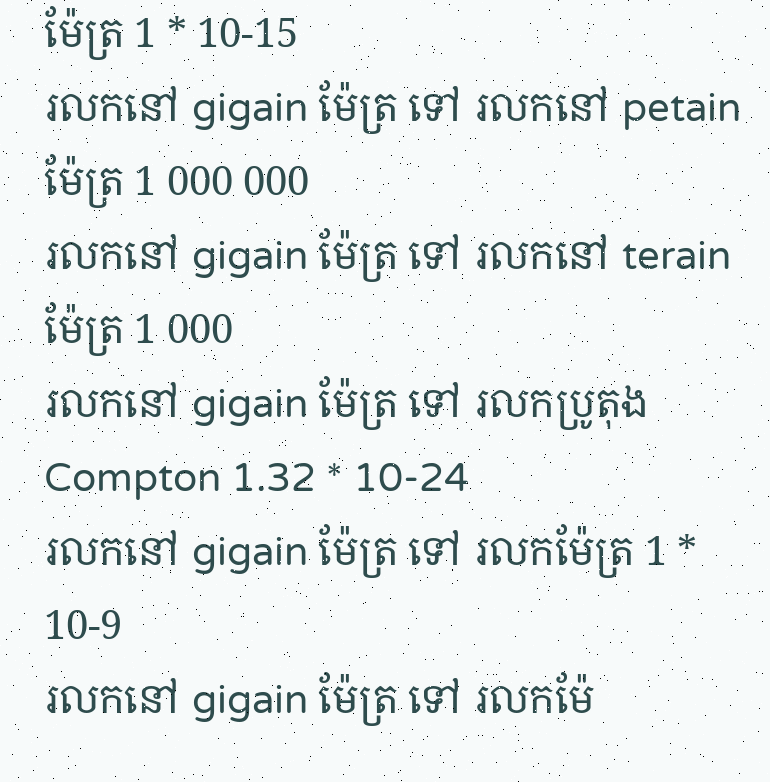ម៉ែត្រ 1 * 10-15
រលកនៅ gigain ម៉ែត្រ ទៅ រលកនៅ petain ម៉ែត្រ 1 000 000
រលកនៅ gigain ម៉ែត្រ ទៅ រលកនៅ terain ម៉ែត្រ 1 000
រលកនៅ gigain ម៉ែត្រ ទៅ រលកប្រូតុង Compton 1.32 * 10-24
រលកនៅ gigain ម៉ែត្រ ទៅ រលកម៉ែត្រ 1 * 10-9
រលកនៅ gigain ម៉ែត្រ ទៅ រលកម៉ែ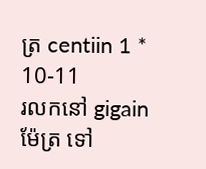ត្រ centiin 1 * 10-11
រលកនៅ gigain ម៉ែត្រ ទៅ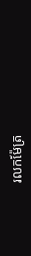រលកម៉ែត្រ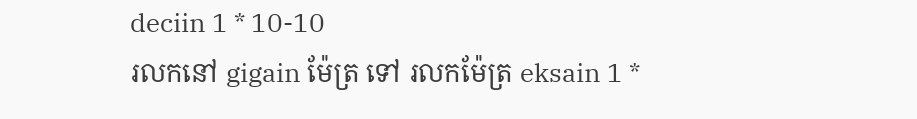deciin 1 * 10-10
រលកនៅ gigain ម៉ែត្រ ទៅ រលកម៉ែត្រ eksain 1 *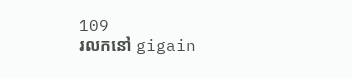109
រលកនៅ gigain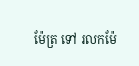ម៉ែត្រ ទៅ រលកម៉ែ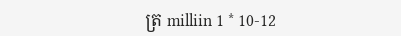ត្រ milliin 1 * 10-12